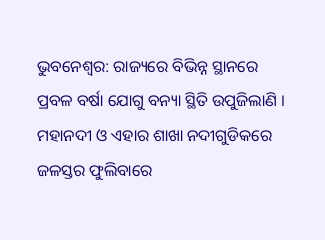ଭୁବନେଶ୍ୱର: ରାଜ୍ୟରେ ବିଭିନ୍ନ ସ୍ଥାନରେ ପ୍ରବଳ ବର୍ଷା ଯୋଗୁ ବନ୍ୟା ସ୍ଥିତି ଉପୁଜିଲାଣି । ମହାନଦୀ ଓ ଏହାର ଶାଖା ନଦୀଗୁଡିକରେ ଜଳସ୍ତର ଫୁଲିବାରେ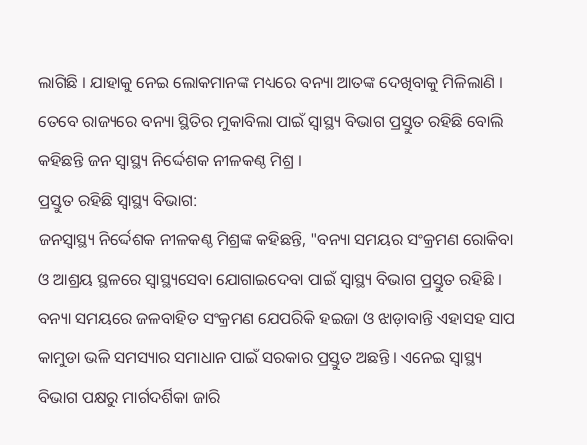ଲାଗିଛି । ଯାହାକୁ ନେଇ ଲୋକମାନଙ୍କ ମଧ୍ୟରେ ବନ୍ୟା ଆତଙ୍କ ଦେଖିବାକୁ ମିଳିଲାଣି । ତେବେ ରାଜ୍ୟରେ ବନ୍ୟା ସ୍ଥିତିର ମୁକାବିଲା ପାଇଁ ସ୍ୱାସ୍ଥ୍ୟ ବିଭାଗ ପ୍ରସ୍ତୁତ ରହିଛି ବୋଲି କହିଛନ୍ତି ଜନ ସ୍ୱାସ୍ଥ୍ୟ ନିର୍ଦ୍ଦେଶକ ନୀଳକଣ୍ଠ ମିଶ୍ର ।
ପ୍ରସ୍ତୁତ ରହିଛି ସ୍ୱାସ୍ଥ୍ୟ ବିଭାଗ:
ଜନସ୍ୱାସ୍ଥ୍ୟ ନିର୍ଦ୍ଦେଶକ ନୀଳକଣ୍ଠ ମିଶ୍ରଙ୍କ କହିଛନ୍ତି, "ବନ୍ୟା ସମୟର ସଂକ୍ରମଣ ରୋକିବା ଓ ଆଶ୍ରୟ ସ୍ଥଳରେ ସ୍ୱାସ୍ଥ୍ୟସେବା ଯୋଗାଇଦେବା ପାଇଁ ସ୍ୱାସ୍ଥ୍ୟ ବିଭାଗ ପ୍ରସ୍ତୁତ ରହିଛି । ବନ୍ୟା ସମୟରେ ଜଳବାହିତ ସଂକ୍ରମଣ ଯେପରିକି ହଇଜା ଓ ଝାଡ଼ାବାନ୍ତି ଏହାସହ ସାପ କାମୁଡା ଭଳି ସମସ୍ୟାର ସମାଧାନ ପାଇଁ ସରକାର ପ୍ରସ୍ତୁତ ଅଛନ୍ତି । ଏନେଇ ସ୍ୱାସ୍ଥ୍ୟ ବିଭାଗ ପକ୍ଷରୁ ମାର୍ଗଦର୍ଶିକା ଜାରି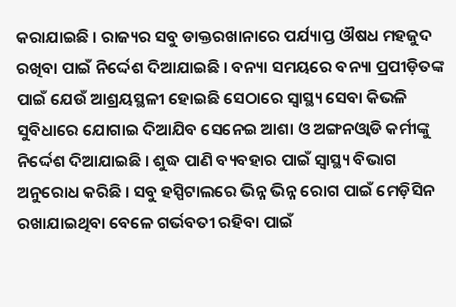କରାଯାଇଛି । ରାଜ୍ୟର ସବୁ ଡାକ୍ତରଖାନାରେ ପର୍ଯ୍ୟାପ୍ତ ଔଷଧ ମହଜୁଦ ରଖିବା ପାଇଁ ନିର୍ଦ୍ଦେଶ ଦିଆଯାଇଛି । ବନ୍ୟା ସମୟରେ ବନ୍ୟା ପ୍ରପୀଡ଼ିତଙ୍କ ପାଇଁ ଯେଉଁ ଆଶ୍ରୟସ୍ଥଳୀ ହୋଇଛି ସେଠାରେ ସ୍ୱାସ୍ଥ୍ୟ ସେବା କିଭଳି ସୁବିଧାରେ ଯୋଗାଇ ଦିଆଯିବ ସେନେଇ ଆଶା ଓ ଅଙ୍ଗନଓ୍ବାଡି କର୍ମୀଙ୍କୁ ନିର୍ଦ୍ଦେଶ ଦିଆଯାଇଛି । ଶୁଦ୍ଧ ପାଣି ବ୍ୟବହାର ପାଇଁ ସ୍ୱାସ୍ଥ୍ୟ ବିଭାଗ ଅନୁରୋଧ କରିଛି । ସବୁ ହସ୍ପିଟାଲରେ ଭିନ୍ନ ଭିନ୍ନ ରୋଗ ପାଇଁ ମେଡ଼ିସିନ ରଖାଯାଇଥିବା ବେଳେ ଗର୍ଭବତୀ ରହିବା ପାଇଁ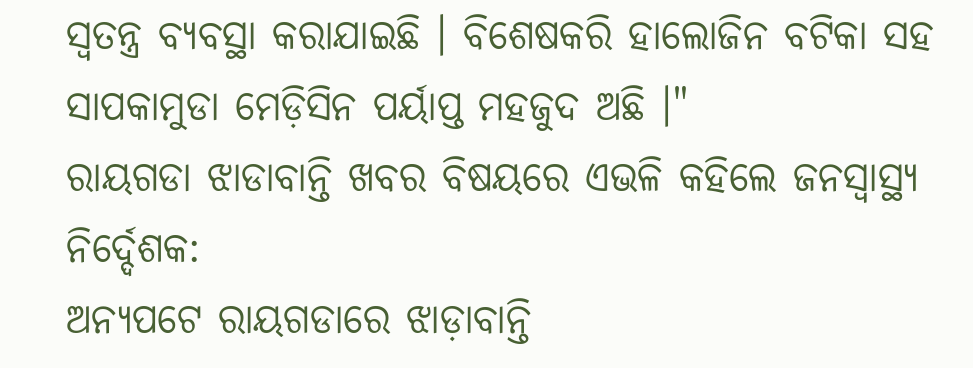ସ୍ୱତନ୍ତ୍ର ବ୍ୟବସ୍ଥା କରାଯାଇଛି । ବିଶେଷକରି ହାଲୋଜିନ ବଟିକା ସହ ସାପକାମୁଡା ମେଡ଼ିସିନ ପର୍ୟାପ୍ତ ମହଜୁଦ ଅଛି ।"
ରାୟଗଡା ଝାଡାବାନ୍ତି ଖବର ବିଷୟରେ ଏଭଳି କହିଲେ ଜନସ୍ୱାସ୍ଥ୍ୟ ନିର୍ଦ୍ଦେଶକ:
ଅନ୍ୟପଟେ ରାୟଗଡାରେ ଝାଡ଼ାବାନ୍ତି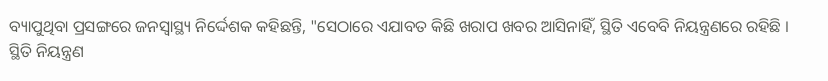ବ୍ୟାପୁଥିବା ପ୍ରସଙ୍ଗରେ ଜନସ୍ୱାସ୍ଥ୍ୟ ନିର୍ଦ୍ଦେଶକ କହିଛନ୍ତି, "ସେଠାରେ ଏଯାବତ କିଛି ଖରାପ ଖବର ଆସିନାହିଁ, ସ୍ଥିତି ଏବେବି ନିୟନ୍ତ୍ରଣରେ ରହିଛି । ସ୍ଥିତି ନିୟନ୍ତ୍ରଣ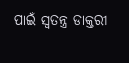ପାଇଁ ସ୍ୱତନ୍ତ୍ର ଡାକ୍ତରୀ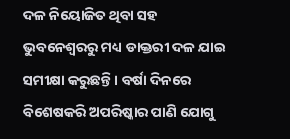ଦଳ ନିୟୋଜିତ ଥିବା ସହ ଭୁବନେଶ୍ୱରରୁ ମଧ୍ୟ ଡାକ୍ତରୀ ଦଳ ଯାଇ ସମୀକ୍ଷା କରୁଛନ୍ତି । ବର୍ଷା ଦିନରେ ବିଶେଷକରି ଅପରିଷ୍କାର ପାଣି ଯୋଗୁ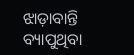ଝାଡ଼ାବାନ୍ତି ବ୍ୟାପୁଥିବା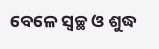ବେଳେ ସ୍ଵଚ୍ଛ ଓ ଶୁଦ୍ଧ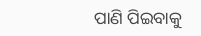ପାଣି ପିଇବାକୁ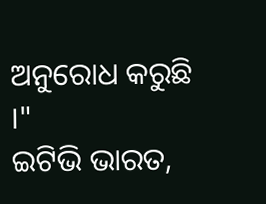ଅନୁରୋଧ କରୁଛି ।"
ଇଟିଭି ଭାରତ,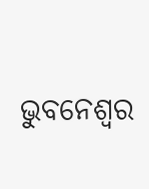ଭୁବନେଶ୍ୱର